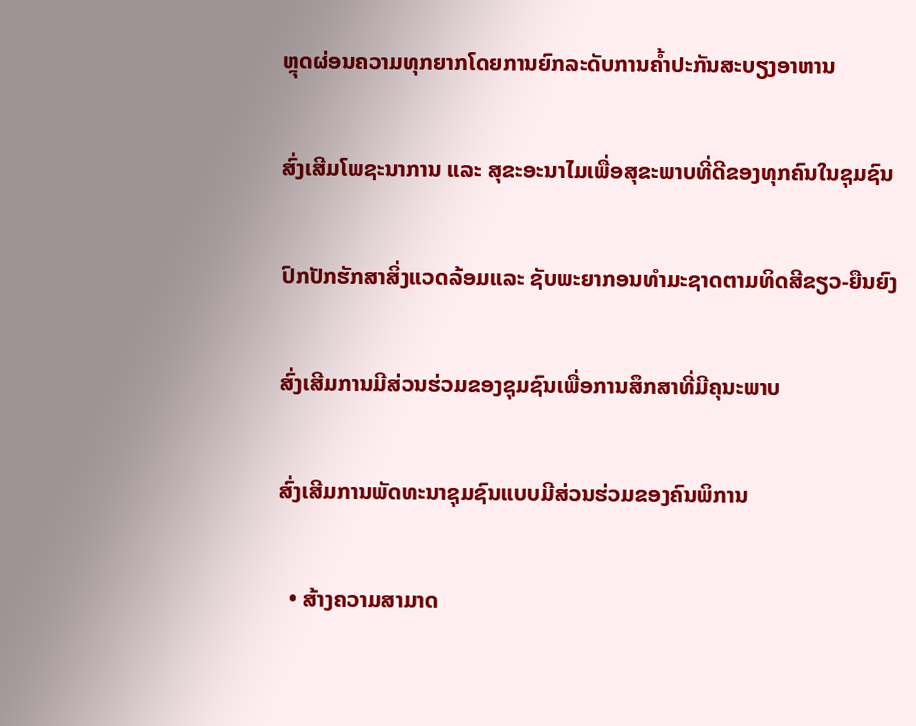ຫຼຸດຜ່ອນຄວາມທຸກຍາກໂດຍການຍົກລະດັບການຄໍ້າປະກັນສະບຽງອາຫານ

ສົ່ງເສີມໂພຊະນາການ ແລະ ສຸຂະອະນາໄມເພື່ອສຸຂະພາບທີ່ດີຂອງທຸກຄົນໃນຊຸມຊົນ

ປົກປັກຮັກສາສິ່ງແວດລ້ອມແລະ ຊັບພະຍາກອນທຳມະຊາດຕາມທິດສີຂຽວ-ຍືນຍົງ

ສົ່ງເສີມການມີສ່ວນຮ່ວມຂອງຊຸມຊົນເພື່ອການສຶກສາທີ່ມີຄຸນະພາບ

ສົ່ງເສີມການພັດທະນາຊຸມຊົນແບບມີສ່ວນຮ່ວມຂອງຄົນພິການ

  • ສ້າງຄວາມສາມາດ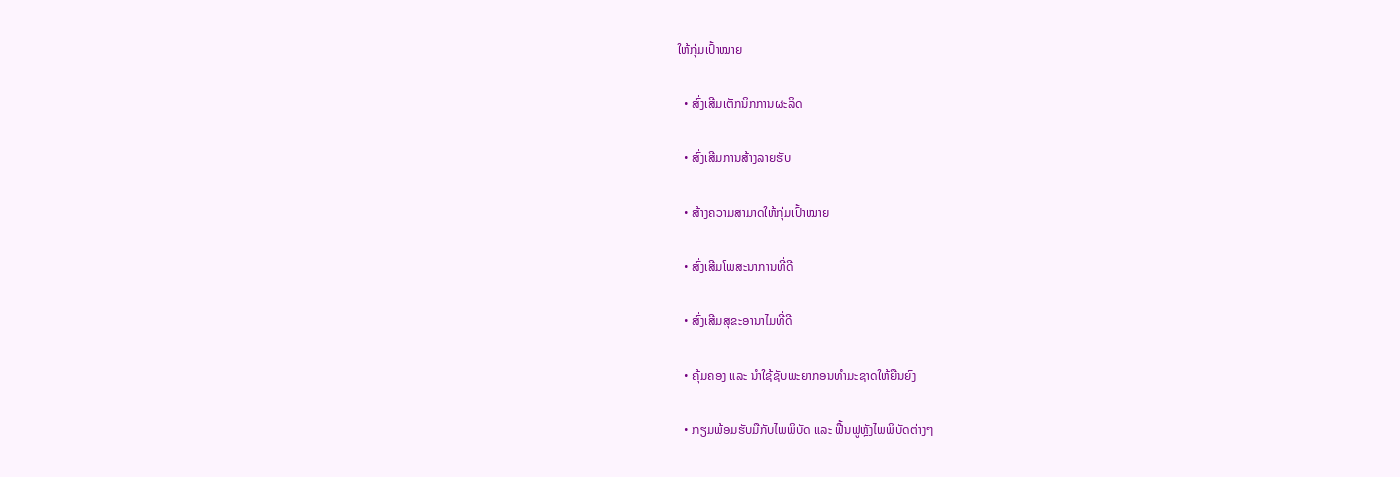ໃຫ້ກຸ່ມເປົ້າໝາຍ

  • ສົ່ງເສີມເຕັກນິກການຜະລິດ

  • ສົ່ງເສີມການສ້າງລາຍຮັບ

  • ສ້າງຄວາມສາມາດໃຫ້ກຸ່ມເປົ້າໝາຍ

  • ສົ່ງເສີມໂພສະນາການທີ່ດີ

  • ສົ່ງເສີມສຸຂະອານາໄມທີ່ດີ

  • ຄຸ້ມຄອງ ແລະ ນໍາໃຊ້ຊັບພະຍາກອນທຳມະຊາດໃຫ້ຍືນຍົງ

  • ກຽມພ້ອມຮັບມືກັບໄພພິບັດ ແລະ ຟື້ນຟູຫຼັງໄພພິບັດຕ່າງໆ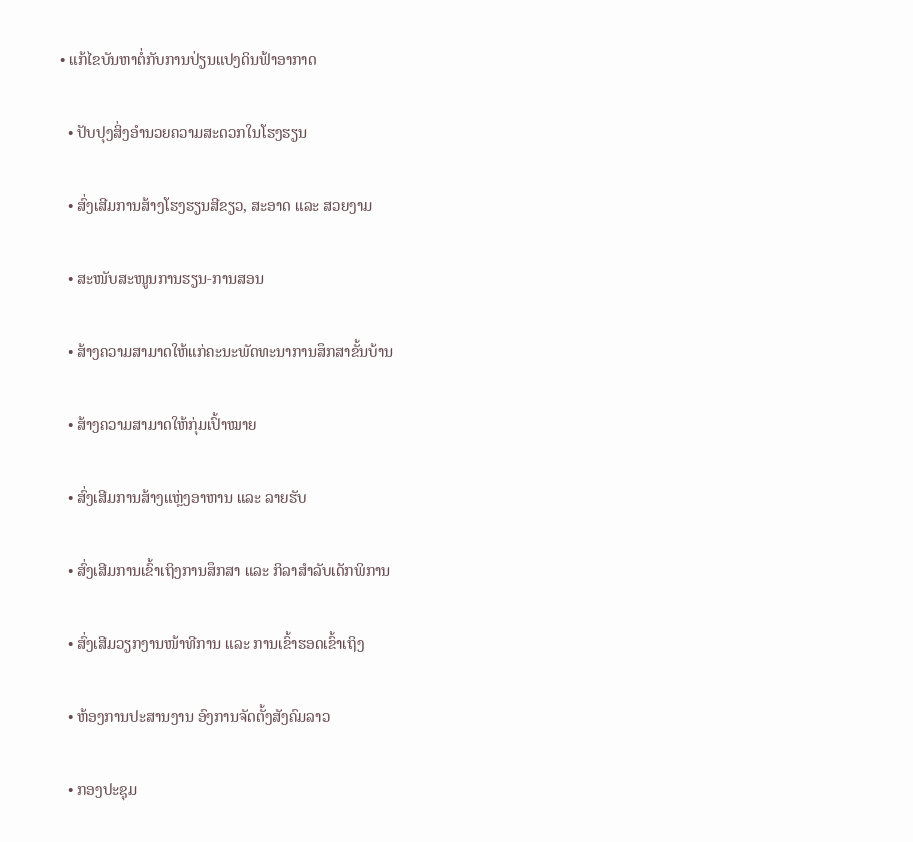• ແກ້ໄຂບັນຫາຕໍ່ກັບການປ່ຽນແປງດິນຟ້າອາກາດ

  • ປັບປຸງສິ່ງອຳນວຍຄວາມສະດວກໃນໂຮງຮຽນ

  • ສົ່ງເສີມການສ້າງໂຮງຮຽນສີຂຽວ, ສະອາດ ແລະ ສວຍງາມ

  • ສະໜັບສະໜູນການຮຽນ-ການສອນ

  • ສ້າງຄວາມສາມາດໃຫ້ແກ່ຄະນະພັດທະນາການສຶກສາຂັ້ນບ້ານ

  • ສ້າງຄວາມສາມາດໃຫ້ກຸ່ມເປົ້າໝາຍ

  • ສົ່ງເສີມການສ້າງແຫຼ່ງອາຫານ ແລະ ລາຍຮັບ

  • ສົ່ງເສີມການເຂົ້າເຖິງການສຶກສາ ແລະ ກິລາສຳລັບເດັກພິການ

  • ສົ່ງເສີມວຽກງານໜ້າທີການ ແລະ ການເຂົ້າຮອດເຂົ້າເຖິງ

  • ຫ້ອງການປະສານງານ ອົງການຈັດຕັ້ງສັງຄົມລາວ

  • ກອງປະຊຸມ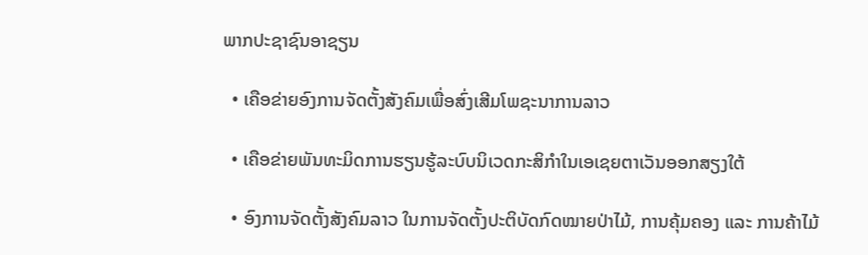ພາກປະຊາຊົນອາຊຽນ

  • ເຄືອຂ່າຍອົງການຈັດຕັ້ງສັງຄົມເພື່ອສົ່ງເສີມໂພຊະນາການລາວ

  • ເຄືອຂ່າຍພັນທະມິດການຮຽນຮູ້ລະບົບນິເວດກະສິກຳໃນເອເຊຍຕາເວັນອອກສຽງໃຕ້

  • ອົງການຈັດຕັ້ງສັງຄົມລາວ ໃນການຈັດຕັ້ງປະຕິບັດກົດໝາຍປ່າໄມ້, ການຄຸ້ມຄອງ ແລະ ການຄ້າໄມ້